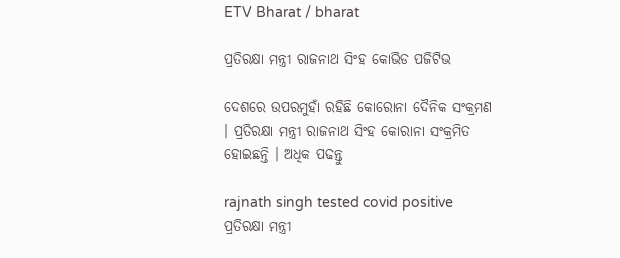ETV Bharat / bharat

ପ୍ରତିରକ୍ଷା ମନ୍ତ୍ରୀ ରାଜନାଥ ସିଂହ କୋଭିଡ ପଜିଟିଭ

ଦେଶରେ ଉପରମୁହାଁ ରହିଛି କୋରୋନା ଦୈନିକ ସଂକ୍ରମଣ । ପ୍ରତିରକ୍ଷା ମନ୍ତ୍ରୀ ରାଜନାଥ ସିଂହ କୋରାନା ସଂକ୍ରମିତ ହୋଇଛନ୍ତି । ଅଧିକ ପଢନ୍ତୁ

rajnath singh tested covid positive
ପ୍ରତିରକ୍ଷା ମନ୍ତ୍ରୀ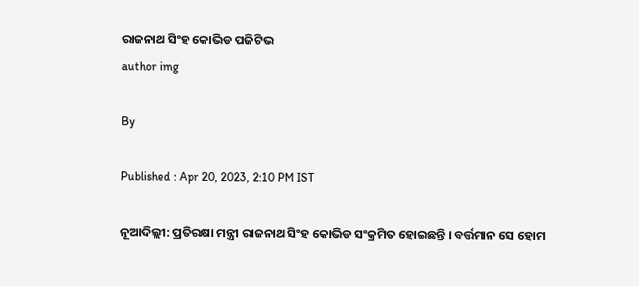ରାଜନାଥ ସିଂହ କୋଭିଡ ପଜିଟିଭ
author img

By

Published : Apr 20, 2023, 2:10 PM IST

ନୂଆଦିଲ୍ଲୀ: ପ୍ରତିରକ୍ଷା ମନ୍ତ୍ରୀ ରାଜନାଥ ସିଂହ କୋଭିଡ ସଂକ୍ରମିତ ହୋଇଛନ୍ତି । ବର୍ତ୍ତମାନ ସେ ହୋମ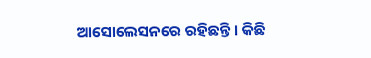ଆସୋଲେସନରେ ରହିଛନ୍ତି । କିଛି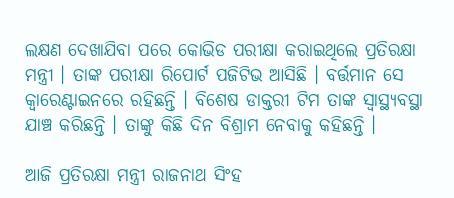ଲକ୍ଷଣ ଦେଖାଯିବା ପରେ କୋଭିଡ ପରୀକ୍ଷା କରାଇଥିଲେ ପ୍ରତିରକ୍ଷା ମନ୍ତ୍ରୀ । ତାଙ୍କ ପରୀକ୍ଷା ରିପୋର୍ଟ ପଜିଟିଭ ଆସିଛି । ବର୍ତ୍ତମାନ ସେ କ୍ବାରେଣ୍ଟାଇନରେ ରହିଛନ୍ତି । ବିଶେଷ ଡାକ୍ତରୀ ଟିମ ତାଙ୍କ ସ୍ବାସ୍ଥ୍ୟବସ୍ଥା ଯାଞ୍ଚ କରିଛନ୍ତି । ତାଙ୍କୁ କିଛି ଦିନ ବିଶ୍ରାମ ନେବାକୁ କହିଛନ୍ତି ।

ଆଜି ପ୍ରତିରକ୍ଷା ମନ୍ତ୍ରୀ ରାଜନାଥ ସିଂହ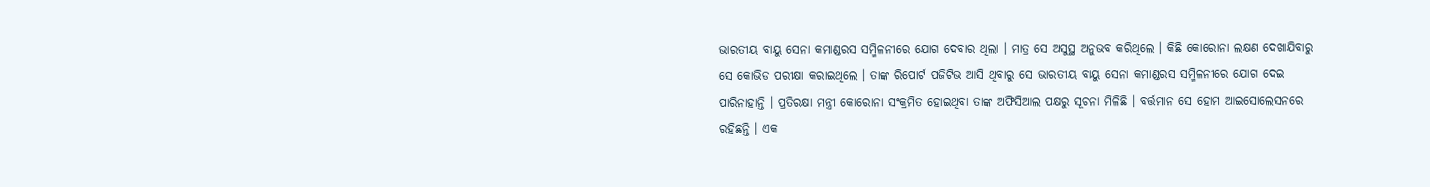ଭାରତୀୟ ବାୟୁ ସେନା କମାଣ୍ଡରସ ସମ୍ମିଳନୀରେ ଯୋଗ ଦେବାର ଥିଲା । ମାତ୍ର ସେ ଅସୁସ୍ଥ ଅନୁଭବ କରିଥିଲେ । କିଛି କୋରୋନା ଲକ୍ଷଣ ଦେଖାଯିବାରୁ ସେ କୋଭିଡ ପରୀକ୍ଷା କରାଇଥିଲେ । ତାଙ୍କ ରିପୋର୍ଟ ପଜିଟିଭ ଆସି ଥିବାରୁ ସେ ଭାରତୀୟ ବାୟୁ ସେନା କମାଣ୍ଡରସ ସମ୍ମିଳନୀରେ ଯୋଗ ଦେଇ ପାରିନାହାନ୍ତି । ପ୍ରତିରକ୍ଷା ମନ୍ତ୍ରୀ କୋରୋନା ସଂକ୍ରମିତ ହୋଇଥିବା ତାଙ୍କ ଅଫିସିଆଲ ପକ୍ଷରୁ ସୂଚନା ମିଳିଛି । ବର୍ତ୍ତମାନ ସେ ହୋମ ଆଇସୋଲେସନରେ ରହିଛନ୍ତି । ଏକ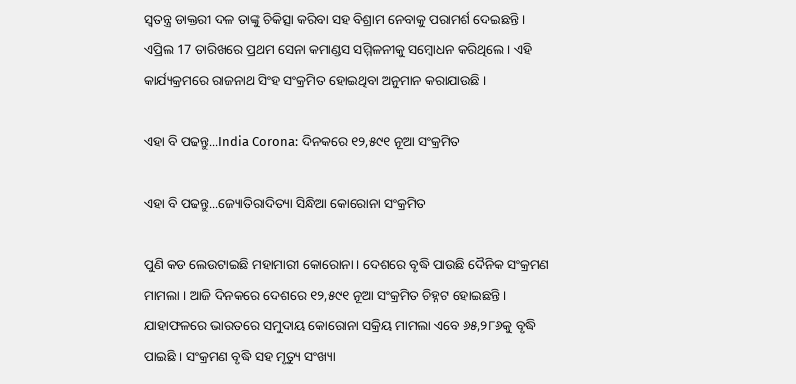ସ୍ବତନ୍ତ୍ର ଡାକ୍ତରୀ ଦଳ ତାଙ୍କୁ ଚିକିତ୍ସା କରିବା ସହ ବିଶ୍ରାମ ନେବାକୁ ପରାମର୍ଶ ଦେଇଛନ୍ତି । ଏପ୍ରିଲ 17 ତାରିଖରେ ପ୍ରଥମ ସେନା କମାଣ୍ଡସ ସମ୍ମିଳନୀକୁ ସମ୍ବୋଧନ କରିଥିଲେ । ଏହି କାର୍ଯ୍ୟକ୍ରମରେ ରାଜନାଥ ସିଂହ ସଂକ୍ରମିତ ହୋଇଥିବା ଅନୁମାନ କରାଯାଉଛି ।

ଏହା ବି ପଢନ୍ତୁ...India Corona: ଦିନକରେ ୧୨,୫୯୧ ନୂଆ ସଂକ୍ରମିତ

ଏହା ବି ପଢନ୍ତୁ...ଜ୍ୟୋତିରାଦିତ୍ୟା ସିନ୍ଧିଆ କୋରୋନା ସଂକ୍ରମିତ

ପୁଣି କଡ ଲେଉଟାଇଛି ମହାମାରୀ କୋରୋନା । ଦେଶରେ ବୃଦ୍ଧି ପାଉଛି ଦୈନିକ ସଂକ୍ରମଣ ମାମଲା । ଆଜି ଦିନକରେ ଦେଶରେ ୧୨,୫୯୧ ନୂଆ ସଂକ୍ରମିତ ଚିହ୍ନଟ ହୋଇଛନ୍ତି । ଯାହାଫଳରେ ଭାରତରେ ସମୁଦାୟ କୋରୋନା ସକ୍ରିୟ ମାମଲା ଏବେ ୬୫,୨୮୬କୁ ବୃଦ୍ଧି ପାଇଛି । ସଂକ୍ରମଣ ବୃଦ୍ଧି ସହ ମୃତ୍ୟୁ ସଂଖ୍ୟା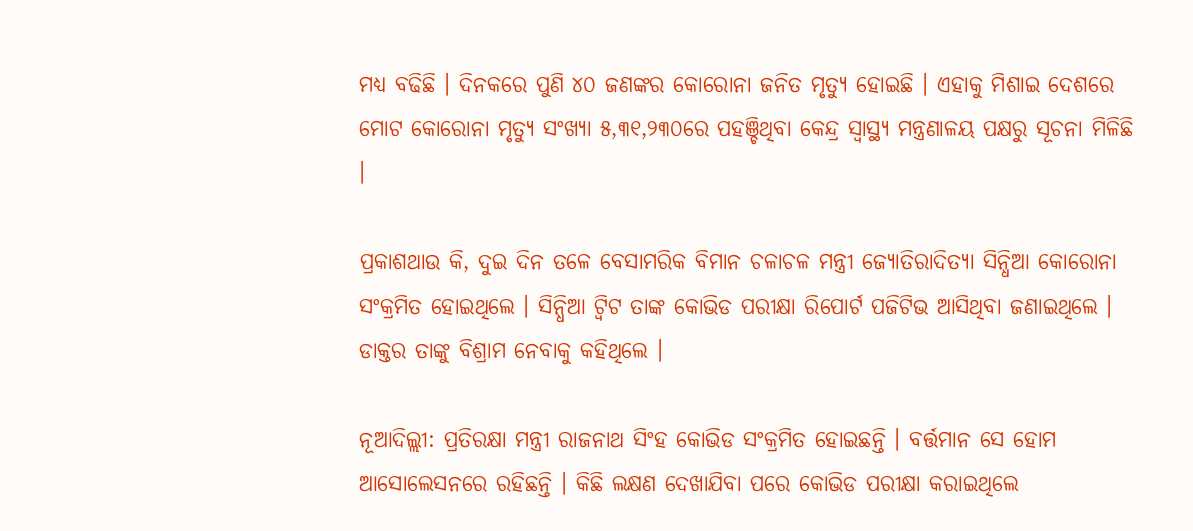ମଧ୍ୟ ବଢିଛି । ଦିନକରେ ପୁଣି ୪୦ ଜଣଙ୍କର କୋରୋନା ଜନିତ ମୃତ୍ୟୁ ହୋଇଛି । ଏହାକୁ ମିଶାଇ ଦେଶରେ ମୋଟ କୋରୋନା ମୃତ୍ୟୁ ସଂଖ୍ୟା ୫,୩୧,୨୩୦ରେ ପହଞ୍ଚିଥିବା କେନ୍ଦ୍ର ସ୍ବାସ୍ଥ୍ୟ ମନ୍ତ୍ରଣାଳୟ ପକ୍ଷରୁ ସୂଚନା ମିଳିଛି ।

ପ୍ରକାଶଥାଉ କି, ଦୁଇ ଦିନ ତଳେ ବେସାମରିକ ବିମାନ ଚଳାଚଳ ମନ୍ତ୍ରୀ ଜ୍ୟୋତିରାଦିତ୍ୟା ସିନ୍ଧିଆ କୋରୋନା ସଂକ୍ରମିତ ହୋଇଥିଲେ । ସିନ୍ଧିଆ ଟ୍ବିଟ ତାଙ୍କ କୋଭିଡ ପରୀକ୍ଷା ରିପୋର୍ଟ ପଜିଟିଭ ଆସିଥିବା ଜଣାଇଥିଲେ । ଡାକ୍ତର ତାଙ୍କୁ ବିଶ୍ରାମ ନେବାକୁ କହିଥିଲେ ।

ନୂଆଦିଲ୍ଲୀ: ପ୍ରତିରକ୍ଷା ମନ୍ତ୍ରୀ ରାଜନାଥ ସିଂହ କୋଭିଡ ସଂକ୍ରମିତ ହୋଇଛନ୍ତି । ବର୍ତ୍ତମାନ ସେ ହୋମ ଆସୋଲେସନରେ ରହିଛନ୍ତି । କିଛି ଲକ୍ଷଣ ଦେଖାଯିବା ପରେ କୋଭିଡ ପରୀକ୍ଷା କରାଇଥିଲେ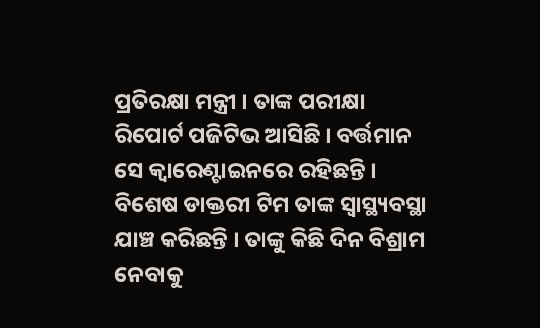ପ୍ରତିରକ୍ଷା ମନ୍ତ୍ରୀ । ତାଙ୍କ ପରୀକ୍ଷା ରିପୋର୍ଟ ପଜିଟିଭ ଆସିଛି । ବର୍ତ୍ତମାନ ସେ କ୍ବାରେଣ୍ଟାଇନରେ ରହିଛନ୍ତି । ବିଶେଷ ଡାକ୍ତରୀ ଟିମ ତାଙ୍କ ସ୍ବାସ୍ଥ୍ୟବସ୍ଥା ଯାଞ୍ଚ କରିଛନ୍ତି । ତାଙ୍କୁ କିଛି ଦିନ ବିଶ୍ରାମ ନେବାକୁ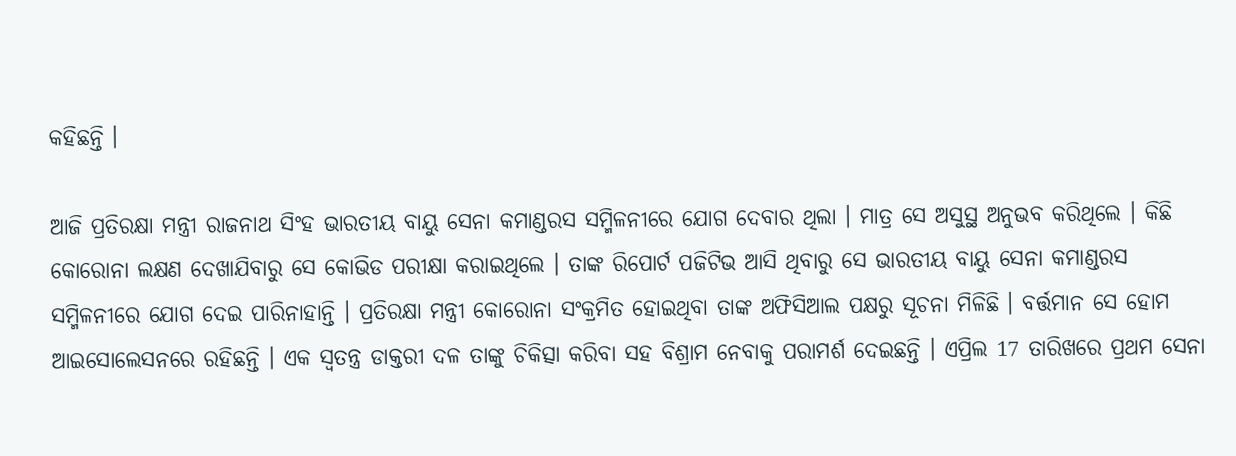କହିଛନ୍ତି ।

ଆଜି ପ୍ରତିରକ୍ଷା ମନ୍ତ୍ରୀ ରାଜନାଥ ସିଂହ ଭାରତୀୟ ବାୟୁ ସେନା କମାଣ୍ଡରସ ସମ୍ମିଳନୀରେ ଯୋଗ ଦେବାର ଥିଲା । ମାତ୍ର ସେ ଅସୁସ୍ଥ ଅନୁଭବ କରିଥିଲେ । କିଛି କୋରୋନା ଲକ୍ଷଣ ଦେଖାଯିବାରୁ ସେ କୋଭିଡ ପରୀକ୍ଷା କରାଇଥିଲେ । ତାଙ୍କ ରିପୋର୍ଟ ପଜିଟିଭ ଆସି ଥିବାରୁ ସେ ଭାରତୀୟ ବାୟୁ ସେନା କମାଣ୍ଡରସ ସମ୍ମିଳନୀରେ ଯୋଗ ଦେଇ ପାରିନାହାନ୍ତି । ପ୍ରତିରକ୍ଷା ମନ୍ତ୍ରୀ କୋରୋନା ସଂକ୍ରମିତ ହୋଇଥିବା ତାଙ୍କ ଅଫିସିଆଲ ପକ୍ଷରୁ ସୂଚନା ମିଳିଛି । ବର୍ତ୍ତମାନ ସେ ହୋମ ଆଇସୋଲେସନରେ ରହିଛନ୍ତି । ଏକ ସ୍ବତନ୍ତ୍ର ଡାକ୍ତରୀ ଦଳ ତାଙ୍କୁ ଚିକିତ୍ସା କରିବା ସହ ବିଶ୍ରାମ ନେବାକୁ ପରାମର୍ଶ ଦେଇଛନ୍ତି । ଏପ୍ରିଲ 17 ତାରିଖରେ ପ୍ରଥମ ସେନା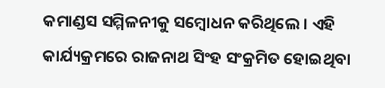କମାଣ୍ଡସ ସମ୍ମିଳନୀକୁ ସମ୍ବୋଧନ କରିଥିଲେ । ଏହି କାର୍ଯ୍ୟକ୍ରମରେ ରାଜନାଥ ସିଂହ ସଂକ୍ରମିତ ହୋଇଥିବା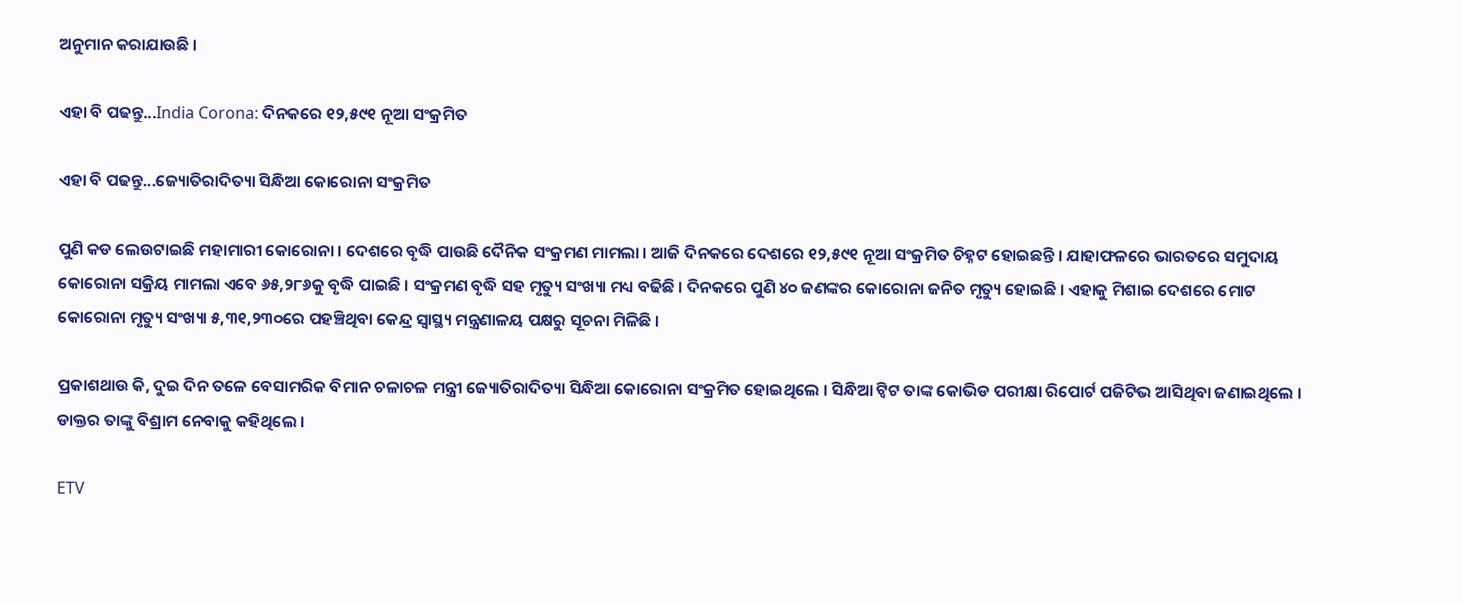ଅନୁମାନ କରାଯାଉଛି ।

ଏହା ବି ପଢନ୍ତୁ...India Corona: ଦିନକରେ ୧୨,୫୯୧ ନୂଆ ସଂକ୍ରମିତ

ଏହା ବି ପଢନ୍ତୁ...ଜ୍ୟୋତିରାଦିତ୍ୟା ସିନ୍ଧିଆ କୋରୋନା ସଂକ୍ରମିତ

ପୁଣି କଡ ଲେଉଟାଇଛି ମହାମାରୀ କୋରୋନା । ଦେଶରେ ବୃଦ୍ଧି ପାଉଛି ଦୈନିକ ସଂକ୍ରମଣ ମାମଲା । ଆଜି ଦିନକରେ ଦେଶରେ ୧୨,୫୯୧ ନୂଆ ସଂକ୍ରମିତ ଚିହ୍ନଟ ହୋଇଛନ୍ତି । ଯାହାଫଳରେ ଭାରତରେ ସମୁଦାୟ କୋରୋନା ସକ୍ରିୟ ମାମଲା ଏବେ ୬୫,୨୮୬କୁ ବୃଦ୍ଧି ପାଇଛି । ସଂକ୍ରମଣ ବୃଦ୍ଧି ସହ ମୃତ୍ୟୁ ସଂଖ୍ୟା ମଧ୍ୟ ବଢିଛି । ଦିନକରେ ପୁଣି ୪୦ ଜଣଙ୍କର କୋରୋନା ଜନିତ ମୃତ୍ୟୁ ହୋଇଛି । ଏହାକୁ ମିଶାଇ ଦେଶରେ ମୋଟ କୋରୋନା ମୃତ୍ୟୁ ସଂଖ୍ୟା ୫,୩୧,୨୩୦ରେ ପହଞ୍ଚିଥିବା କେନ୍ଦ୍ର ସ୍ବାସ୍ଥ୍ୟ ମନ୍ତ୍ରଣାଳୟ ପକ୍ଷରୁ ସୂଚନା ମିଳିଛି ।

ପ୍ରକାଶଥାଉ କି, ଦୁଇ ଦିନ ତଳେ ବେସାମରିକ ବିମାନ ଚଳାଚଳ ମନ୍ତ୍ରୀ ଜ୍ୟୋତିରାଦିତ୍ୟା ସିନ୍ଧିଆ କୋରୋନା ସଂକ୍ରମିତ ହୋଇଥିଲେ । ସିନ୍ଧିଆ ଟ୍ବିଟ ତାଙ୍କ କୋଭିଡ ପରୀକ୍ଷା ରିପୋର୍ଟ ପଜିଟିଭ ଆସିଥିବା ଜଣାଇଥିଲେ । ଡାକ୍ତର ତାଙ୍କୁ ବିଶ୍ରାମ ନେବାକୁ କହିଥିଲେ ।

ETV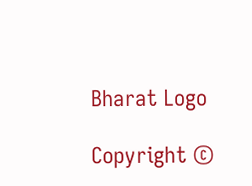Bharat Logo

Copyright ©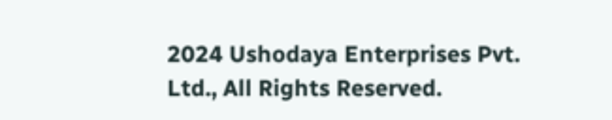2024 Ushodaya Enterprises Pvt. Ltd., All Rights Reserved.